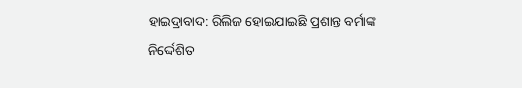ହାଇଦ୍ରାବାଦ: ରିଲିଜ ହୋଇଯାଇଛି ପ୍ରଶାନ୍ତ ବର୍ମାଙ୍କ ନିର୍ଦ୍ଦେଶିତ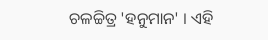ଚଳଚ୍ଚିତ୍ର 'ହନୁମାନ' । ଏହି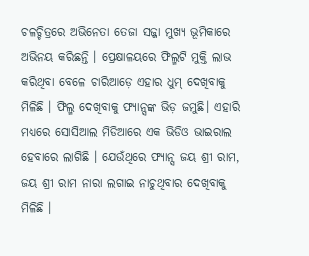ଚଳଚ୍ଚିତ୍ରରେ ଅଭିନେତା ତେଜା ସଜ୍ଜା ମୁଖ୍ୟ ଭୂମିକାରେ ଅଭିନୟ କରିଛନ୍ତି । ପ୍ରେକ୍ଷାଳୟରେ ଫିଲ୍ମଟି ମୁକ୍ତି ଲାଭ କରିଥିବା ବେଳେ ଚାରିଆଡ଼େ ଏହାର ଧୁମ୍ ଦେଖିବାକୁ ମିଳିଛି । ଫିଲ୍ମ ଦେଖିବାକୁ ଫ୍ୟାନ୍ସଙ୍କ ଭିଡ଼ ଜମୁଛି। ଏହାରି ମଧ୍ୟରେ ସୋସିଆଲ ମିଡିଆରେ ଏକ ଭିଡିଓ ଭାଇରାଲ ହେବାରେ ଲାଗିଛି । ଯେଉଁଥିରେ ଫ୍ୟାନ୍ସ ଜୟ ଶ୍ରୀ ରାମ, ଜୟ ଶ୍ରୀ ରାମ ନାରା ଲଗାଇ ନାଚୁଥିବାର ଦେଖିବାକୁ ମିଳିଛି ।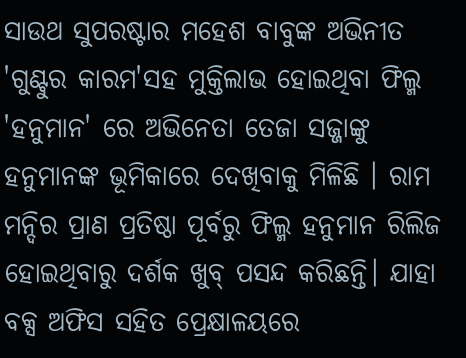ସାଉଥ ସୁପରଷ୍ଟାର ମହେଶ ବାବୁଙ୍କ ଅଭିନୀତ 'ଗୁଣ୍ଟୁର କାରମ'ସହ ମୁକ୍ତିଲାଭ ହୋଇଥିବା ଫିଲ୍ମ 'ହନୁମାନ' ରେ ଅଭିନେତା ତେଜା ସଜ୍ଜାଙ୍କୁ ହନୁମାନଙ୍କ ଭୂମିକାରେ ଦେଖିବାକୁ ମିଳିଛି । ରାମ ମନ୍ଦିର ପ୍ରାଣ ପ୍ରତିଷ୍ଠା ପୂର୍ବରୁ ଫିଲ୍ମ ହନୁମାନ ରିଲିଜ ହୋଇଥିବାରୁ ଦର୍ଶକ ଖୁବ୍ ପସନ୍ଦ କରିଛନ୍ତି। ଯାହା ବକ୍ସ ଅଫିସ ସହିତ ପ୍ରେକ୍ଷାଳୟରେ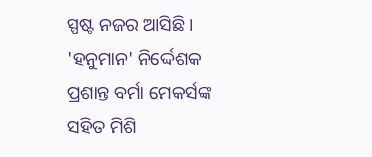ସ୍ପଷ୍ଟ ନଜର ଆସିଛି । 'ହନୁମାନ' ନିର୍ଦ୍ଦେଶକ ପ୍ରଶାନ୍ତ ବର୍ମା ମେକର୍ସଙ୍କ ସହିତ ମିଶି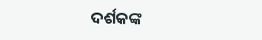ଦର୍ଶକଙ୍କ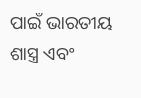ପାଇଁ ଭାରତୀୟ ଶାସ୍ତ୍ର ଏବଂ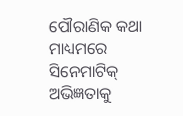ପୌରାଣିକ କଥା ମାଧ୍ୟମରେ ସିନେମାଟିକ୍ ଅଭିଜ୍ଞତାକୁ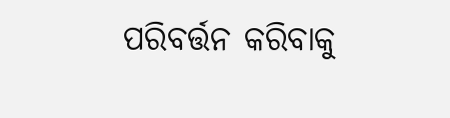ପରିବର୍ତ୍ତନ କରିବାକୁ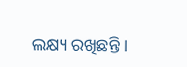ଲକ୍ଷ୍ୟ ରଖିଛନ୍ତି ।